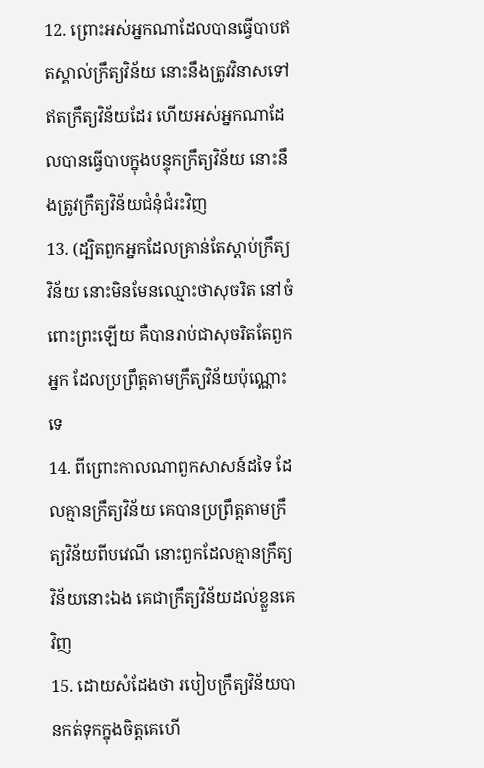12. ព្រោះអស់អ្នកណាដែលបានធ្វើបាបឥតស្គាល់ក្រឹត្យវិន័យ នោះនឹងត្រូវវិនាសទៅឥតក្រឹត្យវិន័យដែរ ហើយអស់អ្នកណាដែលបានធ្វើបាបក្នុងបន្ទុកក្រឹត្យវិន័យ នោះនឹងត្រូវក្រឹត្យវិន័យជំនុំជំរះវិញ
13. (ដ្បិតពួកអ្នកដែលគ្រាន់តែស្តាប់ក្រឹត្យវិន័យ នោះមិនមែនឈ្មោះថាសុចរិត នៅចំពោះព្រះឡើយ គឺបានរាប់ជាសុចរិតតែពួកអ្នក ដែលប្រព្រឹត្តតាមក្រឹត្យវិន័យប៉ុណ្ណោះទេ
14. ពីព្រោះកាលណាពួកសាសន៍ដទៃ ដែលគ្មានក្រឹត្យវិន័យ គេបានប្រព្រឹត្តតាមក្រឹត្យវិន័យពីបវេណី នោះពួកដែលគ្មានក្រឹត្យវិន័យនោះឯង គេជាក្រឹត្យវិន័យដល់ខ្លួនគេវិញ
15. ដោយសំដែងថា របៀបក្រឹត្យវិន័យបានកត់ទុកក្នុងចិត្តគេហើ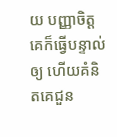យ បញ្ញាចិត្តគេក៏ធ្វើបន្ទាល់ឲ្យ ហើយគំនិតគេជួន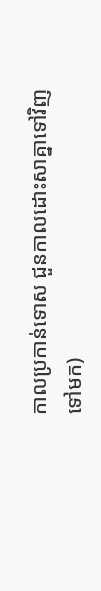កាលប្រកាន់ទោស ជួនកាលដោះសាគ្នាទៅវិញទៅមក)